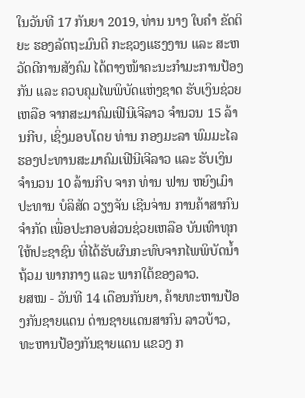ໃນວັນທີ 17 ກັນຍາ 2019, ທ່ານ ນາງ ໃບຄຳ ຂັດຕິຍະ ຮອງລັດຖະມົນຕີ ກະຊວງແຮງງານ ແລະ ສະຫວັດດີການສັງຄົມ ໄດ້ຕາງໜ້າຄະນະກຳມະການປ້ອງກັນ ແລະ ຄວບຄຸມໄພພິບັດແຫ່ງຊາດ ຮັບເງິນຊ່ວຍເຫລືອ ຈາກສະມາຄົມເຟີນີເຈີລາວ ຈຳນວນ 15 ລ້ານກີບ, ເຊິ່ງມອບໂດຍ ທ່ານ ກອງມະລາ ພົມມະໄລ ຮອງປະທານສະມາຄົມເຟີນີເຈີລາວ ແລະ ຮັບເງິນ ຈຳນວນ 10 ລ້ານກີບ ຈາກ ທ່ານ ຟານ ຫຍົງເມົາ ປະທານ ບໍລິສັດ ວຽງຈັນ ເຊີນຈ່ານ ການຄ້າສາກົນຈຳກັດ ເພື່ອປະກອບສ່ວນຊ່ວຍເຫລືອ ບັນເທົາທຸກໃຫ້ປະຊາຊົນ ທີ່ໄດ້ຮັບຜົນກະທົບຈາກໄພພິບັດນ້ຳຖ້ວມ ພາກກາງ ແລະ ພາກໃຕ້ຂອງລາວ.
ຍສໝ - ວັນທີ 14 ເດືອນກັນຍາ, ຄ້າຍທະຫານປ້ອງກັນຊາຍແດນ ດ່ານຊາຍແດນສາກົນ ລາວບ້າວ, ທະຫານປ້ອງກັນຊາຍແດນ ແຂວງ ກ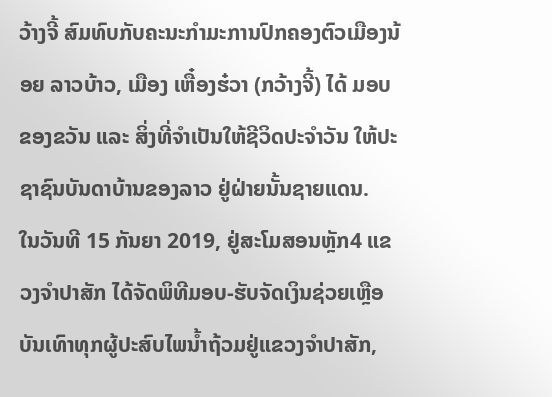ວ້າງຈີ້ ສົມທົບກັບຄະນະກຳມະການປົກຄອງຕົວເມືອງນ້ອຍ ລາວບ້າວ, ເມືອງ ເຫື໋ອງຮ໋ວາ (ກວ້າງຈີ້) ໄດ້ ມອບຂອງຂວັນ ແລະ ສິ່ງທີ່ຈຳເປັນໃຫ້ຊີວິດປະຈຳວັນ ໃຫ້ປະຊາຊົນບັນດາບ້ານຂອງລາວ ຢູ່ຝ່າຍນັ້ນຊາຍແດນ.
ໃນວັນທີ 15 ກັນຍາ 2019, ຢູ່ສະໂມສອນຫຼັກ4 ແຂວງຈຳປາສັກ ໄດ້ຈັດພິທີມອບ-ຮັບຈັດເງິນຊ່ວຍເຫຼືອບັນເທົາທຸກຜູ້ປະສົບໄພນໍ້າຖ້ວມຢູ່ແຂວງຈໍາປາສັກ,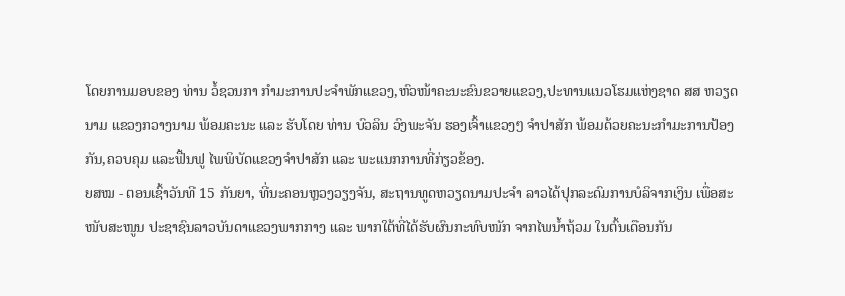ໂດຍການມອບຂອງ ທ່ານ ວໍ້ຊວນກາ ກໍາມະການປະຈໍາພັກແຂວງ,ຫົວໜ້າຄະນະຂົນຂວາຍແຂວງ,ປະທານແນວໂຮມແຫ່ງຊາດ ສສ ຫວຽດນາມ ແຂວງກວາງນາມ ພ້ອມຄະນະ ແລະ ຮັບໂດຍ ທ່ານ ບົວລິນ ວົງພະຈັນ ຮອງເຈົ້າແຂວງໆ ຈໍາປາສັກ ພ້ອມດ້ວຍຄະນະກໍາມະການປ້ອງກັນ,ຄວບຄຸມ ແລະຟື້ນຟູ ໄພພິບັດແຂວງຈໍາປາສັກ ແລະ ພະແນກການທີ່ກ່ຽວຂ້ອງ.
ຍສໝ - ຕອນເຊົ້າວັນທີ 15 ກັນຍາ, ທີ່ນະຄອນຫຼວງວຽງຈັນ, ສະຖານທູດຫວຽດນາມປະຈຳ ລາວໄດ້ປຸກລະດົມການບໍລິຈາກເງິນ ເພື່ອສະໜັບສະໜູນ ປະຊາຊົນລາວບັນດາແຂວງພາກກາງ ແລະ ພາກໃຕ້ທີ່ໄດ້ຮັບຜົນກະທົບໜັກ ຈາກໄພນ້ຳຖ້ວມ ໃນຕົ້ນເດືອນກັນ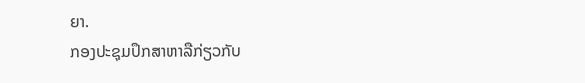ຍາ.
ກອງປະຊຸມປຶກສາຫາລືກ່ຽວກັບ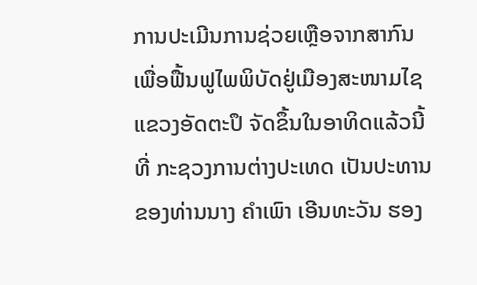ການປະເມີນການຊ່ວຍເຫຼືອຈາກສາກົນ ເພື່ອຟື້ນຟູໄພພິບັດຢູ່ເມືອງສະໜາມໄຊ ແຂວງອັດຕະປຶ ຈັດຂຶ້ນໃນອາທິດແລ້ວນີ້ ທີ່ ກະຊວງການຕ່າງປະເທດ ເປັນປະທານຂອງທ່ານນາງ ຄຳເພົາ ເອີນທະວັນ ຮອງ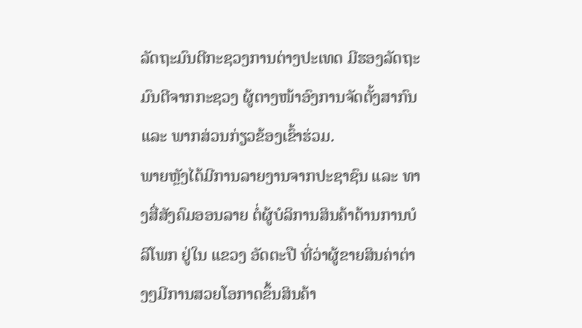ລັດຖະມົນຕີກະຊວງການຕ່າງປະເທດ ມີຮອງລັດຖະມົນຕີຈາກກະຊວງ ຜູ້ຕາງໜ້າອົງການຈັດຕັ້ງສາກົນ ແລະ ພາກສ່ວນກ່ຽວຂ້ອງເຂົ້າຮ່ວມ.
ພາຍຫຼັງໄດ້ມີການລາຍງານຈາກປະຊາຊົນ ແລະ ທາງສື່ສັງຄົມອອນລາຍ ຕໍ່ຜູ້ບໍລິການສິນຄ້າດ້ານການບໍລິໂພກ ຢູ່ໃນ ແຂວງ ອັດຕະປື ທີ່ວ່າຜູ້ຂາຍສິນຄ່າຕ່າງໆມີການສວຍໂອກາດຂຶ້ນສິນຄ້າ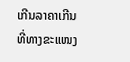ເກີນລາຄາເກີນທີ່ທາງຂະແໜງ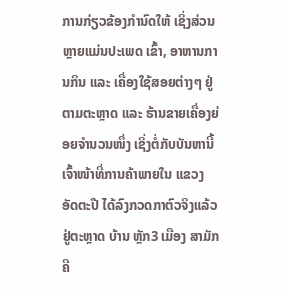ການກ່ຽວຂ້ອງກຳນົດໃຫ້ ເຊິ່ງສ່ວນຫຼາຍແມ່ນປະເພດ ເຂົ້າ, ອາຫານການກິນ ແລະ ເຄື່ອງໃຊ້ສອຍຕ່າງໆ ຢູ່ຕາມຕະຫຼາດ ແລະ ຮ້ານຂາຍເຄື່ອງຍ່ອຍຈຳນວນໜຶ່ງ ເຊິ່ງຕໍ່ກັບບັນຫານີ້ເຈົ້າໜ້າທີ່ການຄ້າພາຍໃນ ແຂວງ ອັດຕະປື ໄດ້ລົງກວດກາຕົວຈິງແລ້ວ ຢູ່ຕະຫຼາດ ບ້ານ ຫຼັກ3 ເມືອງ ສາມັກຄີ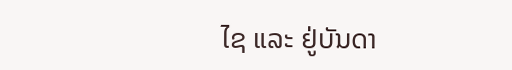ໄຊ ແລະ ຢູ່ບັນດາ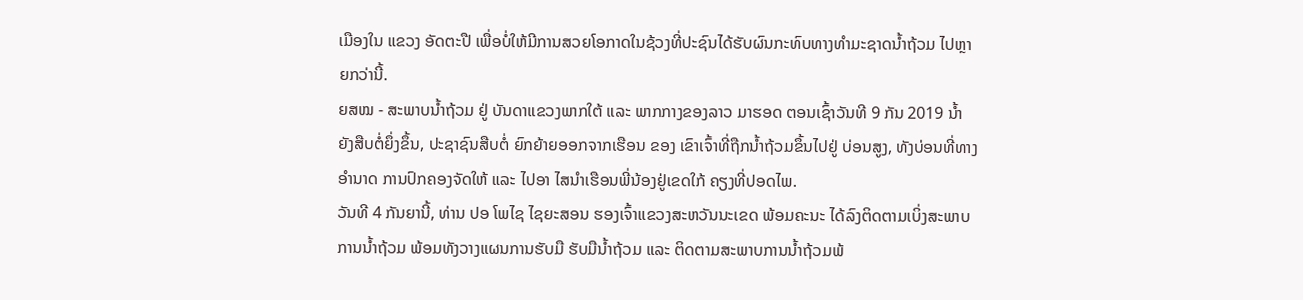ເມືອງໃນ ແຂວງ ອັດຕະປື ເພື່ອບໍ່ໃຫ້ມີການສວຍໂອກາດໃນຊ້ວງທີ່ປະຊົນໄດ້ຮັບຜົນກະທົບທາງທຳມະຊາດນ້ຳຖ້ວມ ໄປຫຼາຍກວ່ານີ້.
ຍສໝ - ສະພາບນໍ້າຖ້ວມ ຢູ່ ບັນດາແຂວງພາກໃຕ້ ແລະ ພາກກາງຂອງລາວ ມາຮອດ ຕອນເຊົ້າວັນທີ 9 ກັນ 2019 ນໍ້າ ຍັງສືບຕໍ່ຍຶ່ງຂຶ້ນ, ປະຊາຊົນສືບຕໍ່ ຍົກຍ້າຍອອກຈາກເຮືອນ ຂອງ ເຂົາເຈົ້າທີ່ຖືກນໍ້າຖ້ວມຂຶ້ນໄປຢູ່ ບ່ອນສູງ, ທັງບ່ອນທີ່ທາງອໍານາດ ການປົກຄອງຈັດໃຫ້ ແລະ ໄປອາ ໄສນໍາເຮືອນພີ່ນ້ອງຢູ່ເຂດໃກ້ ຄຽງທີ່ປອດໄພ.
ວັນທີ 4 ກັນຍານີ້, ທ່ານ ປອ ໂພໄຊ ໄຊຍະສອນ ຮອງເຈົ້າແຂວງສະຫວັນນະເຂດ ພ້ອມຄະນະ ໄດ້ລົງຕິດຕາມເບິ່ງສະພາບການນ້ຳຖ້ວມ ພ້ອມທັງວາງແຜນການຮັບມື ຮັບມືນ້ຳຖ້ວມ ແລະ ຕິດຕາມສະພາບການນ້ຳຖ້ວມພ້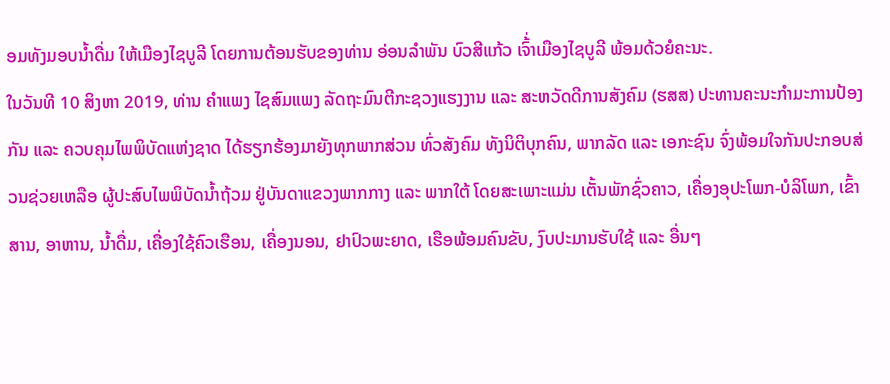ອມທັງມອບນ້ຳດື່ມ ໃຫ້ເມືອງໄຊບູລີ ໂດຍການຕ້ອນຮັບຂອງທ່ານ ອ່ອນລຳພັນ ບົວສີແກ້ວ ເຈົ້່າເມືອງໄຊບູລີ ພ້ອມດ້ວຍໍຄະນະ.
ໃນວັນທີ 10 ສິງຫາ 2019, ທ່ານ ຄຳແພງ ໄຊສົມແພງ ລັດຖະມົນຕີກະຊວງແຮງງານ ແລະ ສະຫວັດດີການສັງຄົມ (ຮສສ) ປະທານຄະນະກຳມະການປ້ອງກັນ ແລະ ຄວບຄຸມໄພພິບັດແຫ່ງຊາດ ໄດ້ຮຽກຮ້ອງມາຍັງທຸກພາກສ່ວນ ທົ່ວສັງຄົມ ທັງນິຕິບຸກຄົນ, ພາກລັດ ແລະ ເອກະຊົນ ຈົ່ງພ້ອມໃຈກັນປະກອບສ່ວນຊ່ວຍເຫລືອ ຜູ້ປະສົບໄພພິບັດນ້ຳຖ້ວມ ຢູ່ບັນດາແຂວງພາກກາງ ແລະ ພາກໃຕ້ ໂດຍສະເພາະແມ່ນ ເຕັ້ນພັກຊົ່ວຄາວ, ເຄື່ອງອຸປະໂພກ-ບໍລິໂພກ, ເຂົ້າສານ, ອາຫານ, ນໍ້າດື່ມ, ເຄື່ອງໃຊ້ຄົວເຮືອນ, ເຄື່ອງນອນ, ຢາປົວພະຍາດ, ເຮືອພ້ອມຄົນຂັບ, ງົບປະມານຮັບໃຊ້ ແລະ ອື່ນໆ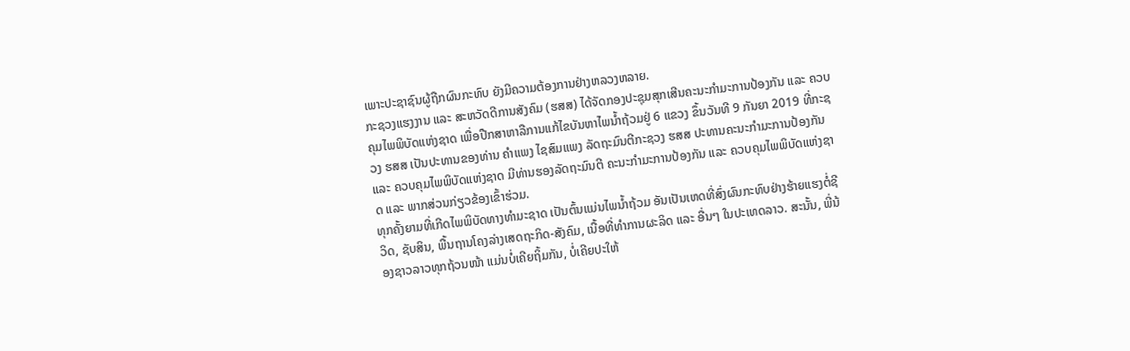ເພາະປະຊາຊົນຜູ້ຖືກຜົນກະທົບ ຍັງມີຄວາມຕ້ອງການຢ່າງຫລວງຫລາຍ.
ກະຊວງແຮງງານ ແລະ ສະຫວັດດີການສັງຄົມ (ຮສສ) ໄດ້ຈັດກອງປະຊຸມສຸກເສີນຄະນະກຳມະການປ້ອງກັນ ແລະ ຄວບຄຸມໄພພິບັດແຫ່ງຊາດ ເພື່ອປືກສາຫາລືການແກ້ໄຂບັນຫາໄພນ້ຳຖ້ວມຢູ່ 6 ແຂວງ ຂຶ້ນວັນທີ 9 ກັນຍາ 2019 ທີ່ກະຊວງ ຮສສ ເປັນປະທານຂອງທ່ານ ຄຳແພງ ໄຊສົມແພງ ລັດຖະມົນຕີກະຊວງ ຮສສ ປະທານຄະນະກຳມະການປ້ອງກັນ ແລະ ຄວບຄຸມໄພພິບັດແຫ່ງຊາດ ມີທ່ານຮອງລັດຖະມົນຕີ ຄະນະກຳມະການປ້ອງກັນ ແລະ ຄວບຄຸມໄພພິບັດແຫ່ງຊາດ ແລະ ພາກສ່ວນກ່ຽວຂ້ອງເຂົ້າຮ່ວມ.
ທຸກຄັ້ງຍາມທີ່ເກີດໄພພິບັດທາງທຳມະຊາດ ເປັນຕົ້ນແມ່ນໄພນ້ຳຖ້ວມ ອັນເປັນເຫດທີ່ສົ່ງຜົນກະທົບຢ່າງຮ້າຍແຮງຕໍ່ຊີວິດ, ຊັບສິນ, ພື້ນຖານໂຄງລ່າງເສດຖະກິດ-ສັງຄົມ, ເນື້ອທີ່ທຳການຜະລິດ ແລະ ອື່ນໆ ໃນປະເທດລາວ. ສະນັ້ນ, ພີ່ນ້ອງຊາວລາວທຸກຖ້ວນໜ້າ ແມ່ນບໍ່ເຄີຍຖິ້ມກັນ, ບໍ່ເຄີຍປະໃຫ້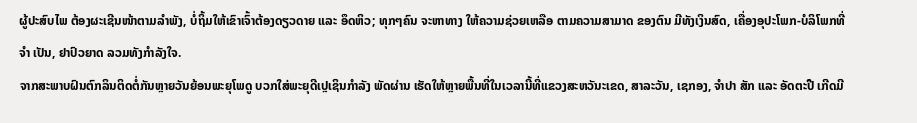ຜູ້ປະສົບໄພ ຕ້ອງຜະເຊີນໜ້າຕາມລຳພັງ, ບໍ່ຖິ້ມໃຫ້ເຂົາເຈົ້າຕ້ອງດຽວດາຍ ແລະ ອຶດຫິວ; ທຸກໆຄົນ ຈະຫາທາງ ໃຫ້ຄວາມຊ່ວຍເຫລືອ ຕາມຄວາມສາມາດ ຂອງຕົນ ມີທັງເງິນສົດ, ເຄື່ອງອຸປະໂພກ-ບໍລິໂພກທີ່ຈຳ ເປັນ, ຢາປົວຍາດ ລວມທັງກຳລັງໃຈ.
ຈາກສະພາບຝົນຕົກລິນຕິດຕໍ່ກັນຫຼາຍວັນຍ້ອນພະຍຸໂພດູ ບວກໃສ່ພະຍຸດີເປຼເຊິນກຳລັງ ພັດຜ່ານ ເຮັດໃຫ້ຫຼາຍພື້ນທີ່ໃນເວລານີ້ທີ່ແຂວງສະຫວັນະເຂດ, ສາລະວັນ, ເຊກອງ, ຈຳປາ ສັກ ແລະ ອັດຕະປື ເກີດມີ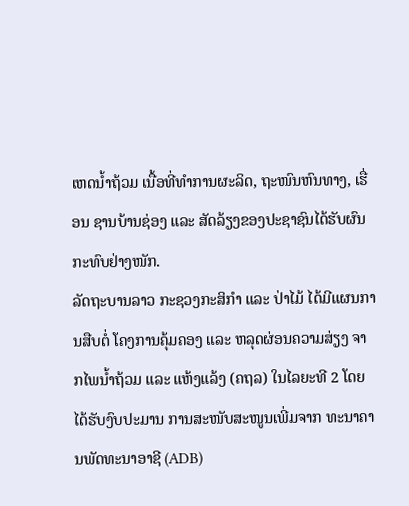ເຫດນ້ຳຖ້ວມ ເນື້ອທີ່ທຳການຜະລິດ, ຖະໜົນຫົນທາງ, ເຮື່ອນ ຊານບ້ານຊ່ອງ ແລະ ສັດລ້ຽງຂອງປະຊາຊົນໄດ້ຮັບຜົນກະທົບຢ່າງໜັກ.
ລັດຖະບານລາວ ກະຊວງກະສິກຳ ແລະ ປ່າໄມ້ ໄດ້ມີແຜນການສືບຕໍ່ ໂຄງການຄຸ້ມຄອງ ແລະ ຫລຸດຜ່ອນຄວາມສ່ຽງ ຈາກໄພນ້ຳຖ້ວມ ແລະ ແຫ້ງແລ້ງ (ຄຖລ) ໃນໄລຍະທີ 2 ໂດຍໄດ້ຮັບງົບປະມານ ການສະໜັບສະໜູນເພີ່ມຈາກ ທະນາຄານພັດທະນາອາຊີ (ADB)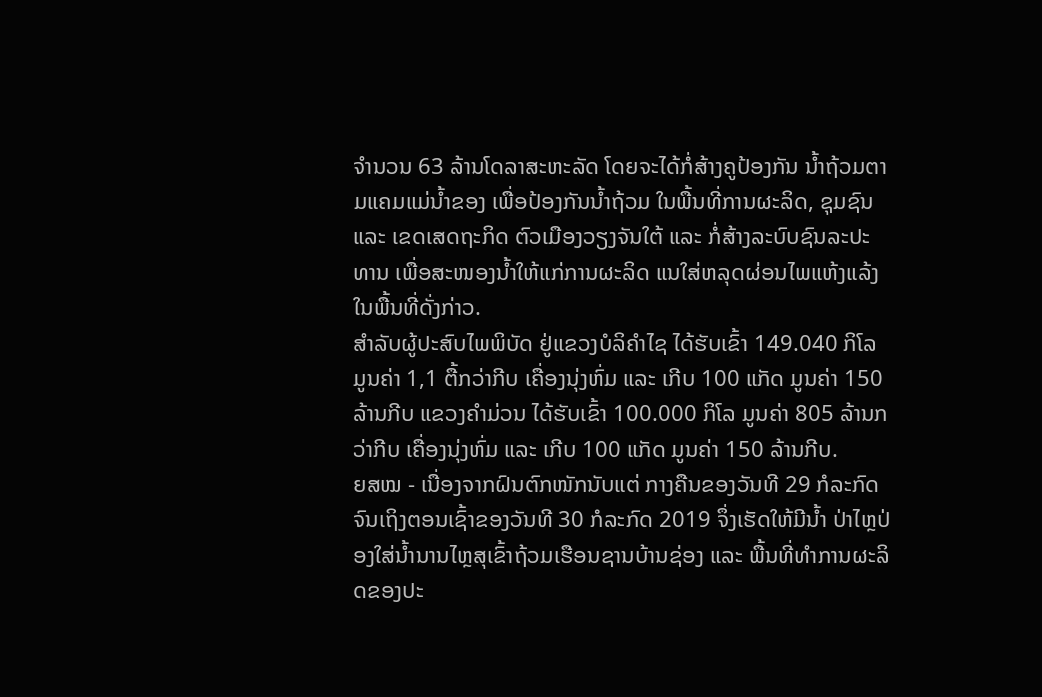ຈໍານວນ 63 ລ້ານໂດລາສະຫະລັດ ໂດຍຈະໄດ້ກໍ່ສ້າງຄູປ້ອງກັນ ນ້ຳຖ້ວມຕາມແຄມແມ່ນ້ຳຂອງ ເພື່ອປ້ອງກັນນ້ຳຖ້ວມ ໃນພື້ນທີ່ການຜະລິດ, ຊຸມຊົນ ແລະ ເຂດເສດຖະກິດ ຕົວເມືອງວຽງຈັນໃຕ້ ແລະ ກໍ່ສ້າງລະບົບຊົນລະປະ ທານ ເພື່ອສະໜອງນ້ຳໃຫ້ແກ່ການຜະລິດ ແນໃສ່ຫລຸດຜ່ອນໄພແຫ້ງແລ້ງ ໃນພື້ນທີ່ດັ່ງກ່າວ.
ສຳລັບຜູ້ປະສົບໄພພິບັດ ຢູ່ແຂວງບໍລິຄຳໄຊ ໄດ້ຮັບເຂົ້າ 149.040 ກິໂລ ມູນຄ່າ 1,1 ຕື້ກວ່າກີບ ເຄື່ອງນຸ່ງຫົ່ມ ແລະ ເກີບ 100 ແກັດ ມູນຄ່າ 150 ລ້ານກີບ ແຂວງຄຳມ່ວນ ໄດ້ຮັບເຂົ້າ 100.000 ກິໂລ ມູນຄ່າ 805 ລ້ານກວ່າກີບ ເຄື່ອງນຸ່ງຫົ່ມ ແລະ ເກີບ 100 ແກັດ ມູນຄ່າ 150 ລ້ານກີບ.
ຍສໝ - ເນື່ອງຈາກຝົນຕົກໜັກນັບແຕ່ ກາງຄືນຂອງວັນທີ 29 ກໍລະກົດ ຈົນເຖິງຕອນເຊົ້າຂອງວັນທີ 30 ກໍລະກົດ 2019 ຈຶ່ງເຮັດໃຫ້ມີນໍ້າ ປ່າໄຫຼປ່ອງໃສ່ນໍ້ານານໄຫຼສຸເຂົ້າຖ້ວມເຮືອນຊານບ້ານຊ່ອງ ແລະ ພື້ນທີ່ທໍາການຜະລິດຂອງປະ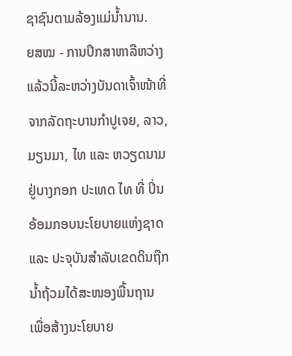ຊາຊົນຕາມລ້ອງແມ່ນ້ຳນານ.
ຍສໝ - ການປຶກສາຫາລືຫວ່າງແລ້ວນີ້ລະຫວ່າງບັນດາເຈົ້າໜ້າທີ່ຈາກລັດຖະບານກໍາປູເຈຍ, ລາວ, ມຽນມາ, ໄທ ແລະ ຫວຽດນາມ ຢູ່ບາງກອກ ປະເທດ ໄທ ທີ່ ປິ່ນອ້ອມກອບນະໂຍບາຍແຫ່ງຊາດ ແລະ ປະຈຸບັນສໍາລັບເຂດດິນຖືກນ້ຳຖ້ວມໄດ້ສະໜອງພື້ນຖານ ເພື່ອສ້າງນະໂຍບາຍ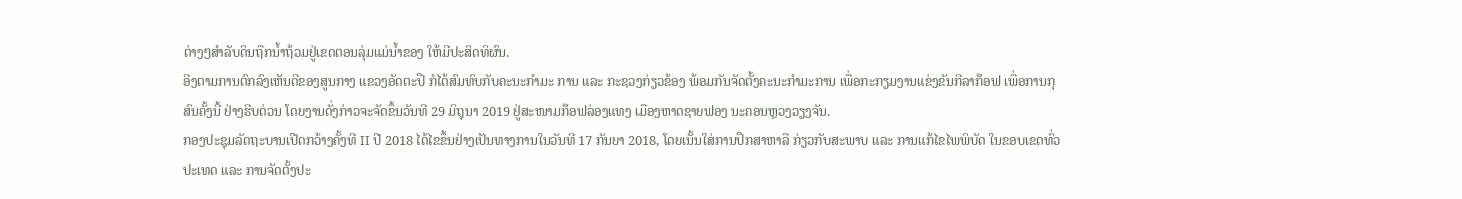ຕ່າງໆສຳລັບດິນຖືກນ້ຳຖ້ວມຢູ່ເຂດຕອນລຸ່ມແມ່ນໍ້າຂອງ ໃຫ້ມີປະສິດທິຜົນ.
ອີງຕາມການຕົກລົງເຫັນດີຂອງສູນກາງ ແຂວງອັດຕະປື ກໍໄດ້ສົມທົບກັບຄະນະກຳມະ ການ ແລະ ກະຊວງກ່ຽວຂ້ອງ ພ້ອມກັນຈັດຕັ້ງຄະນະກຳມະການ ເພື່ອກະກຽມງານແຂ່ງຂັນກີລາກ໊ອຟ ເພື່ອການກຸສົນຄັ້ງນີ້ ຢ່າງຮີບດ່ວນ ໂດຍງານດັ່ງກ່າວຈະຈັດຂຶ້ນວັນທີ 29 ມິຖຸນາ 2019 ຢູ່ສະໜາມກ໊ອຟລ່ອງແທງ ເມືອງຫາດຊາຍຟອງ ນະຄອນຫຼວງວຽງຈັນ.
ກອງປະຊຸມລັດຖະບານເປີດກວ້າງຄັ້ງທີ II ປີ 2018 ໄດ້ໄຂຂຶ້ນຢ່າງເປັນທາງການໃນວັນທີ 17 ກັນຍາ 2018, ໂດຍເນັ້ນໃສ່ການປຶກສາຫາລື ກ່ຽວກັບສະພາບ ແລະ ການແກ້ໄຂໄພພິບັດ ໃນຂອບເຂດທົ່ວປະເທດ ແລະ ການຈັດຕັ້ງປະ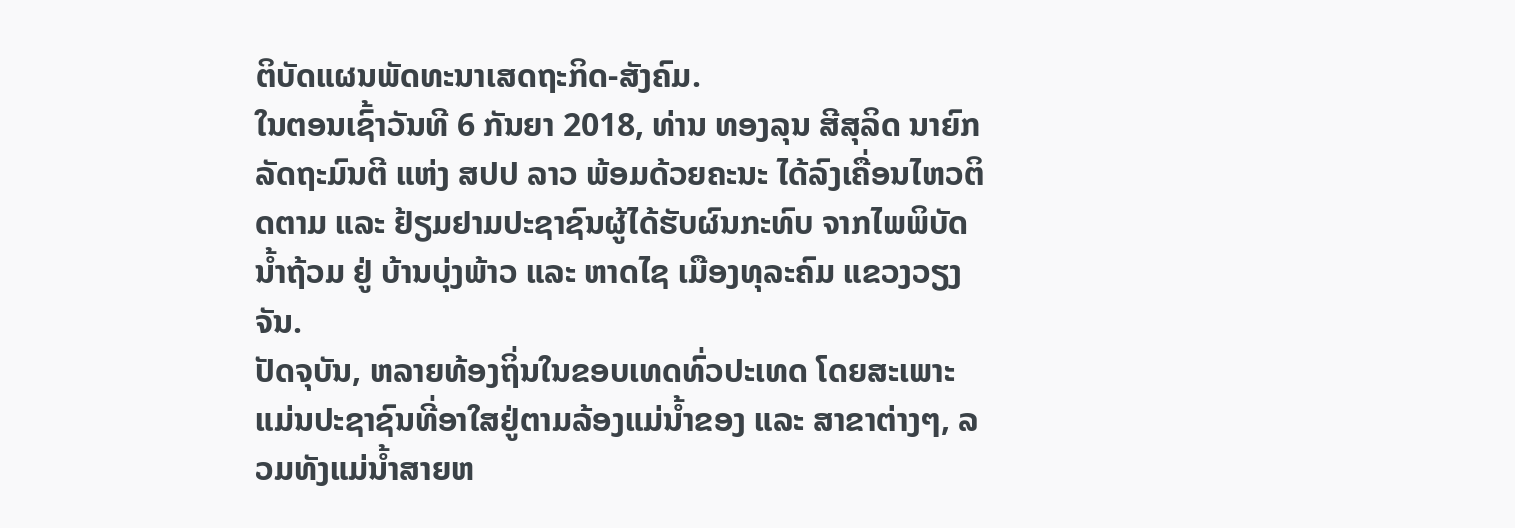ຕິບັດແຜນພັດທະນາເສດຖະກິດ-ສັງຄົມ.
ໃນຕອນເຊົ້າວັນທີ 6 ກັນຍາ 2018, ທ່ານ ທອງລຸນ ສີສຸລິດ ນາຍົກລັດຖະມົນຕີ ແຫ່ງ ສປປ ລາວ ພ້ອມດ້ວຍຄະນະ ໄດ້ລົງເຄື່ອນໄຫວຕິດຕາມ ແລະ ຢ້ຽມຢາມປະຊາຊົນຜູ້ໄດ້ຮັບຜົນກະທົບ ຈາກໄພພິບັດນ້ຳຖ້ວມ ຢູ່ ບ້ານບຸ່ງພ້າວ ແລະ ຫາດໄຊ ເມືອງທຸລະຄົມ ແຂວງວຽງຈັນ.
ປັດຈຸບັນ, ຫລາຍທ້ອງຖິ່ນໃນຂອບເທດທົ່ວປະເທດ ໂດຍສະເພາະ ແມ່ນປະຊາຊົນທີ່ອາໃສຢູ່ຕາມລ້ອງແມ່ນ້ຳຂອງ ແລະ ສາຂາຕ່າງໆ, ລວມທັງແມ່ນ້ຳສາຍຫ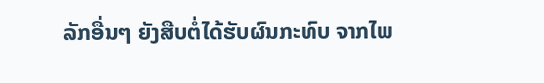ລັກອື່ນໆ ຍັງສືບຕໍ່ໄດ້ຮັບຜົນກະທົບ ຈາກໄພ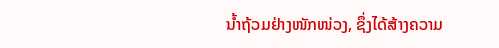ນ້ຳຖ້ວມຢ່າງໜັກໜ່ວງ, ຊຶ່ງໄດ້ສ້າງຄວາມ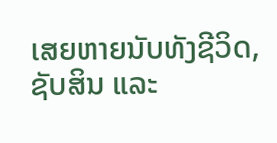ເສຍຫາຍນັບທັງຊີວິດ, ຊັບສິນ ແລະ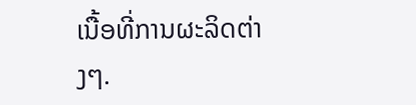ເນື້ອທີ່ການຜະລິດຕ່າງໆ.